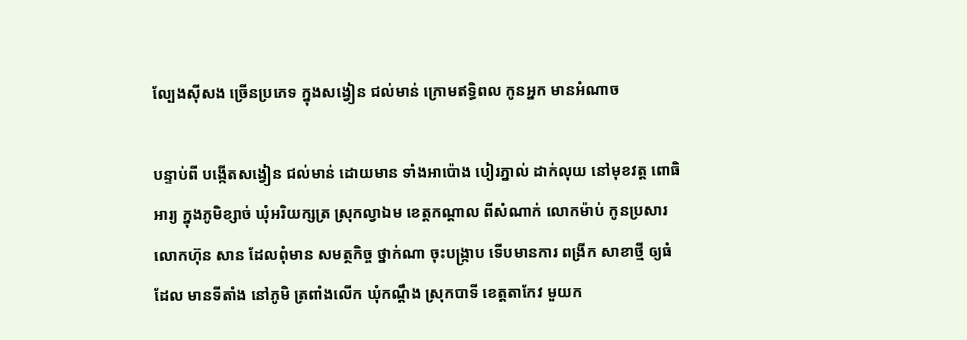ល្បែងស៊ីសង ច្រើនប្រភេទ ក្នុងសង្វៀន ជល់មាន់ ក្រោមឥទ្ធិពល កូនអ្នក មានអំណាច

បន្ទាប់ពី បង្កើតសង្វៀន ជល់មាន់ ដោយមាន ទាំងអាប៉ោង បៀរភ្នាល់ ដាក់លុយ នៅមុខវត្ត ពោធិអារ្យ ក្នុងភូមិខ្សាច់ ឃុំអរិយក្សត្រ ស្រុកល្វាឯម ខេត្តកណ្ដាល ពីសំណាក់ លោកម៉ាប់ កូនប្រសារ លោកហ៊ុន សាន ដែលពុំមាន សមត្ថកិច្ច ថ្នាក់ណា ចុះបង្ក្រាប ទើបមានការ ពង្រីក សាខាថ្មី ឲ្យធំដែល មានទីតាំង នៅភូមិ ត្រពាំងលើក ឃុំកណ្ដឹង ស្រុកបាទី ខេត្តតាកែវ មួយក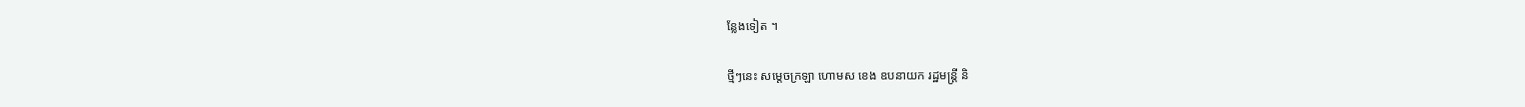ន្លែងទៀត ។

ថ្មីៗនេះ សម្ដេចក្រឡា ហោមស ខេង ឧបនាយក រដ្ឋមន្ត្រី និ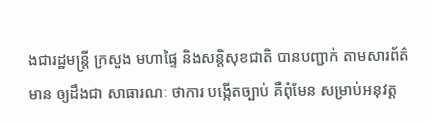ងជារដ្ឋមន្ត្រី ក្រសួង មហាផ្ទៃ និងសន្តិសុខជាតិ បានបញ្ជាក់ តាមសារព័ត៌មាន ឲ្យដឹងជា សាធារណៈ ថាការ បង្កើតច្បាប់ គឺពុំមែន សម្រាប់អនុវត្ត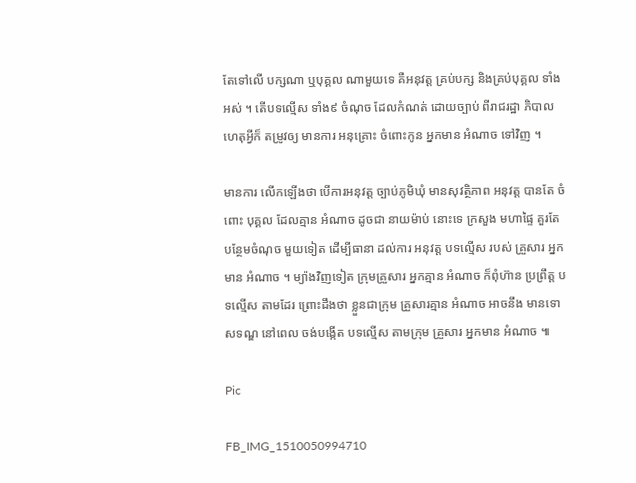តែទៅលើ បក្សណា ឬបុគ្គល ណាមួយទេ គឺអនុវត្ត គ្រប់បក្ស និងគ្រប់បុគ្គល ទាំងអស់ ។ តើបទល្មើស ទាំង៩ ចំណុច ដែលកំណត់ ដោយច្បាប់ ពីរាជរដ្ឋា ភិបាល ហេតុអ្វីក៏ តម្រូវឲ្យ មានការ អនុគ្រោះ ចំពោះកូន អ្នកមាន អំណាច ទៅវិញ ។

មានការ លើកឡើងថា បើការអនុវត្ត ច្បាប់ភូមិឃុំ មានសុវត្ថិភាព អនុវត្ត បានតែ ចំពោះ បុគ្គល ដែលគ្មាន អំណាច ដូចជា នាយម៉ាប់ នោះទេ ក្រសួង មហាផ្ទៃ គួរតែ បន្ថែមចំណុច មួយទៀត ដើម្បីធានា ដល់ការ អនុវត្ត បទល្មើស របស់ គ្រួសារ អ្នកមាន អំណាច ។ ម្យ៉ាងវិញទៀត ក្រុមគ្រួសារ អ្នកគ្មាន អំណាច ក៏ពុំហ៊ាន ប្រព្រឹត្ត បទល្មើស តាមដែរ ព្រោះដឹងថា ខ្លួនជាក្រុម គ្រួសារគ្មាន អំណាច អាចនឹង មានទោសទណ្ឌ នៅពេល ចង់បង្កើត បទល្មើស តាមក្រុម គ្រួសារ អ្នកមាន អំណាច ៕

Pic

FB_IMG_1510050994710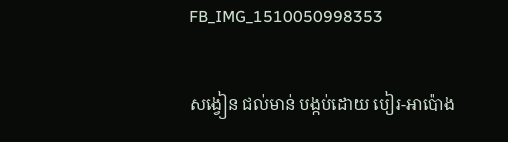FB_IMG_1510050998353

សង្វៀន ជល់មាន់ បង្កប់ដោយ បៀរ-អាប៉ោង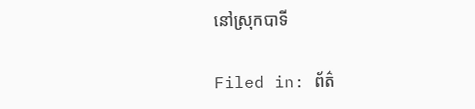នៅស្រុកបាទី

Filed in: ព័ត៌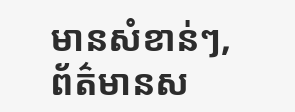មានសំខាន់ៗ, ព័ត៌មានស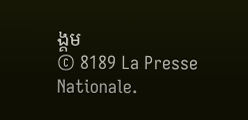ង្គម
© 8189 La Presse Nationale.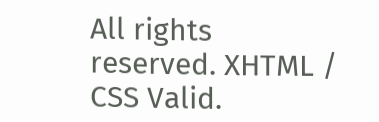All rights reserved. XHTML / CSS Valid.